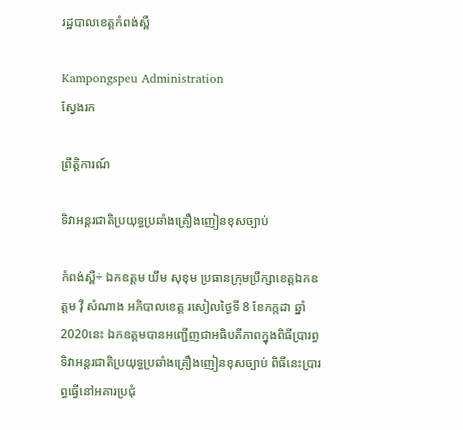រដ្ឋបាលខេត្តកំពង់ស្ពឺ

Kampongspeu Administration
ស្វែងរក

ព្រឹត្តិការណ៍

ទិវាអន្តរជាតិប្រយុទ្ធប្រឆាំងគ្រឿងញៀនខុសច្បាប់

កំពង់ស្ពឺ÷ ឯកឧត្តម យឹម សុខុម ប្រធានក្រុមប្រឹក្សាខេត្តឯកឧត្តម វ៉ី សំណាង អភិបាលខេត្ត រសៀលថ្ងៃទី 8 ខែកក្កដា ឆ្នាំ 2020នេះ ឯកឧត្តមបានអញ្ជើញជាអធិបតីភាពក្នុងពិធីប្រារព្ធទិវាអន្តរជាតិប្រយុទ្ធប្រឆាំងគ្រឿងញៀនខុសច្បាប់ ពិធីនេះប្រារព្ធធ្វើនៅអគារប្រជុំ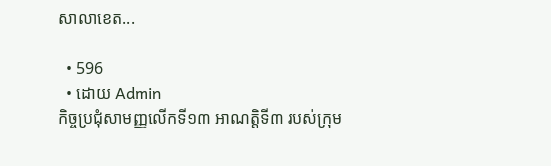សាលាខេត...

  • 596
  • ដោយ Admin
កិច្ចប្រជុំសាមញ្ញលើកទី១៣ អាណត្តិទី៣ របស់ក្រុម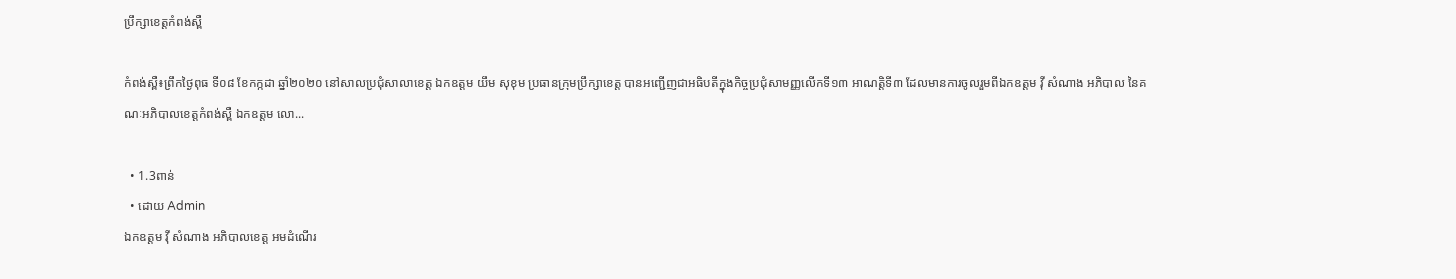ប្រឹក្សាខេត្តកំពង់ស្ពឺ

កំពង់ស្ពឺ៖ព្រឹកថ្ងៃពុធ ទី០៨ ខែកក្កដា ឆ្នាំ២០២០ នៅសាលប្រជុំសាលាខេត្ត ឯកឧត្តម យឹម សុខុម ប្រធានក្រុមប្រឹក្សាខេត្ត បានអញ្ជើញជាអធិបតីក្នុងកិច្ចប្រជុំសាមញ្ញលើកទី១៣ អាណត្តិទី៣ ដែលមានការចូលរួមពីឯកឧត្តម វ៉ី សំណាង អភិបាល នៃគណៈអភិបាលខេត្តកំពង់ស្ពឺ ឯកឧត្តម លោ...

  • 1.3ពាន់
  • ដោយ Admin
ឯកឧត្តម វ៉ី សំណាង អភិបាលខេត្ត អមដំណើរ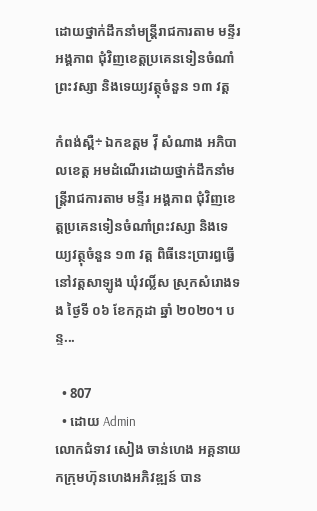ដោយថ្នាក់ដឹកនាំមន្ត្រីរាជការតាម មន្ទីរ អង្គភាព ជុំវិញខេត្តប្រគេនទៀនចំណាំព្រះវស្សា និងទេយ្យវត្ថុចំនួន ១៣ វត្ត

កំពង់ស្ពឺ÷ ឯកឧត្តម វ៉ី សំណាង អភិបាលខេត្ត អមដំណើរដោយថ្នាក់ដឹកនាំមន្ត្រីរាជការតាម មន្ទីរ អង្គភាព ជុំវិញខេត្តប្រគេនទៀនចំណាំព្រះវស្សា និងទេយ្យវត្ថុចំនួន ១៣ វត្ត ពិធីនេះប្រារព្ធធ្វើនៅវត្តសាឡូង ឃុំវល្លិ៍ស ស្រុកសំរោងទង ថ្ងៃទី ០៦ ខែកក្កដា ឆ្នាំ ២០២០។ បន្ទ...

  • 807
  • ដោយ Admin
លោកជំទាវ សៀង ចាន់ហេង អគ្គនាយកក្រុមហ៊ុនហេងអភិវឌ្ឍន៍ បាន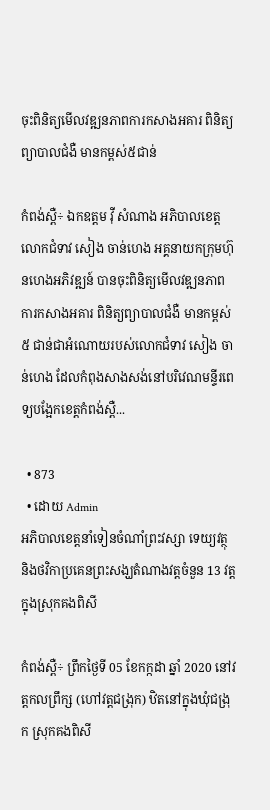ចុះពិនិត្យមើលវឌ្ឍនភាពការកសាងអគារ ពិនិត្យព្យាបាលជំងឺ មានកម្ពស់៥ជាន់

កំពង់ស្ពឺ÷ ឯកឧត្តម វ៉ី សំណាង អភិបាលខេត្តលោកជំទាវ សៀង ចាន់ហេង អគ្គនាយកក្រុមហ៊ុនហេងអភិវឌ្ឍន៍ បានចុះពិនិត្យមើលវឌ្ឍនភាពការកសាងអគារ ពិនិត្យព្យាបាលជំងឺ មានកម្ពស់ ៥ ជាន់ជាអំណោយរបស់លោកជំទាវ សៀង ចាន់ហេង ដែលកំពុងសាងសង់នៅបរិវេណមន្ទីរពេទ្យបង្អែកខេត្តកំពង់ស្ពឺ...

  • 873
  • ដោយ Admin
អភិបាលខេត្តនាំទៀនចំណាំព្រះវស្សា ទេយ្យវត្ថុ និងថវិកាប្រគេនព្រះសង្ឃតំណាងវត្តចំនួន 13 វត្ត ក្នុងស្រុកគងពិសី

កំពង់ស្ពឺ÷ ព្រឹកថ្ងៃទី 05 ខែកក្កដា ឆ្នាំ 2020 នៅវត្តកលព្រឹក្ស (ហៅវត្តជង្រុក) ឋិតនៅក្នុងឃុំជង្រុក ស្រុកគងពិសី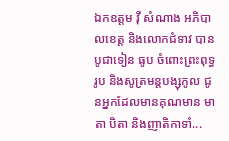ឯកឧត្តម វ៉ី សំណាង អភិបាលខេត្ត និងលោកជំទាវ បានបូជាទៀន ធូប ចំពោះព្រះពុទ្ធរូប និងសូត្រមន្តបង្សុកូល ជូនអ្នកដែលមានគុណមាន មាតា បិតា និងញាតិកាទាំ...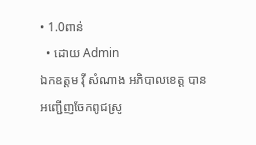• 1.0ពាន់
  • ដោយ Admin
ឯកឧត្តម វ៉ី សំណាង អភិបាលខេត្ត បានអញ្ជើញចែកពូជស្រូ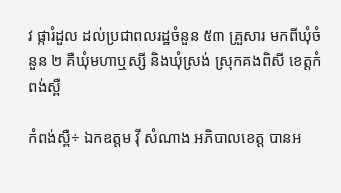វ ផ្ការំដួល ដល់ប្រជាពលរដ្ឋចំនួន ៥៣ គ្រួសារ មកពីឃុំចំនួន ២ គឺឃុំមហាឬស្សី និងឃុំស្រង់ ស្រុកគងពិសី ខេត្តកំពង់ស្ពឺ

កំពង់ស្ពឺ÷ ឯកឧត្តម វ៉ី សំណាង អភិបាលខេត្ត បានអ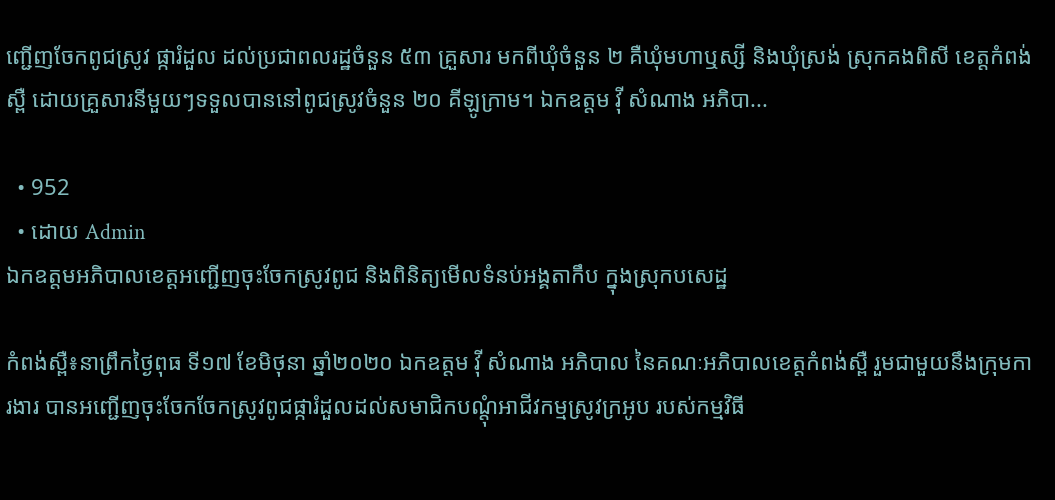ញ្ជើញចែកពូជស្រូវ ផ្ការំដួល ដល់ប្រជាពលរដ្ឋចំនួន ៥៣ គ្រួសារ មកពីឃុំចំនួន ២ គឺឃុំមហាឬស្សី និងឃុំស្រង់ ស្រុកគងពិសី ខេត្តកំពង់ស្ពឺ ដោយគ្រួសារនីមួយៗទទួលបាននៅពូជស្រូវចំនួន ២០ គីឡូក្រាម។ ឯកឧត្តម វ៉ី សំណាង អភិបា...

  • 952
  • ដោយ Admin
ឯកឧត្តមអភិបាលខេត្តអញ្ជើញចុះចែកស្រូវពូជ និងពិនិត្យមើលទំនប់អង្គតាកឹប ក្នុងស្រុកបសេដ្ឋ

កំពង់ស្ពឺ៖នាព្រឹកថ្ងៃពុធ ទី១៧ ខែមិថុនា ឆ្នាំ២០២០ ឯកឧត្តម វ៉ី សំណាង អភិបាល នៃគណៈអភិបាលខេត្តកំពង់ស្ពឺ រួមជាមួយនឹងក្រុមការងារ បានអញ្ជើញចុះចែកចែកស្រូវពូជផ្ការំដួលដល់សមាជិកបណ្តុំអាជីវកម្មស្រូវក្រអូប របស់កម្មវិធី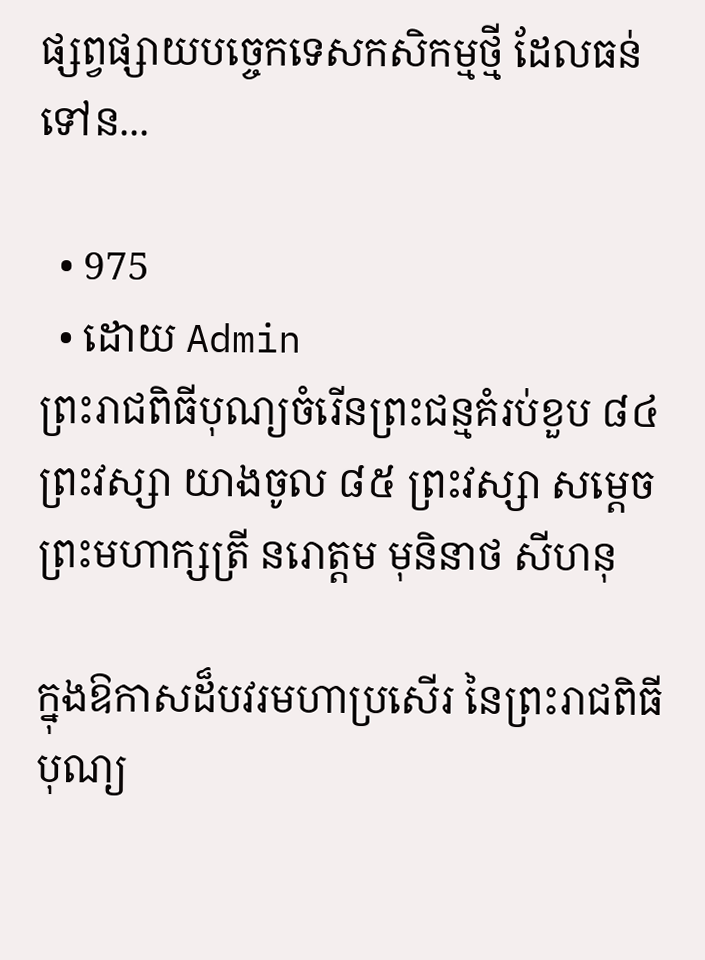ផ្សព្វផ្សាយបច្ចេកទេសកសិកម្មថ្មី ដែលធន់ទៅន...

  • 975
  • ដោយ Admin
ព្រះរាជពិធីបុណ្យចំរើនព្រះជន្មគំរប់ខួប ៨៤ ព្រះវស្សា យាងចូល ៨៥ ព្រះវស្សា សម្តេចព្រះមហាក្សត្រី នរោត្តម មុនិនាថ សីហនុ

ក្នុងឱកាសដ៏បវរមហាប្រសើរ នៃព្រះរាជពិធីបុណ្យ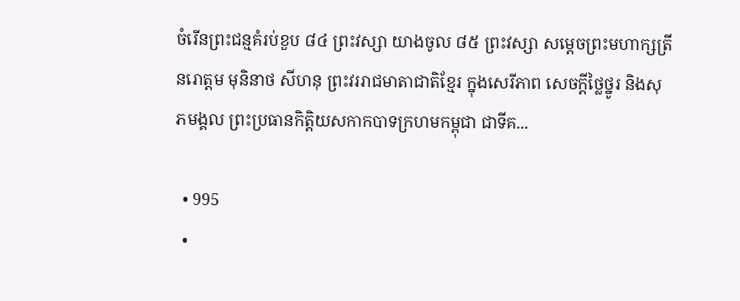ចំរើនព្រះជន្មគំរប់ខួប ៨៤ ព្រះវស្សា យាងចូល ៨៥ ព្រះវស្សា សម្តេចព្រះមហាក្សត្រី នរោត្តម មុនិនាថ សីហនុ ព្រះវររាជមាតាជាតិខ្មែរ ក្នុងសេរីភាព សេចក្តីថ្លៃថ្នូរ និងសុភមង្គល ព្រះប្រធានកិត្តិយសកាកបាទក្រហមកម្ពុជា ជាទីគ...

  • 995
  •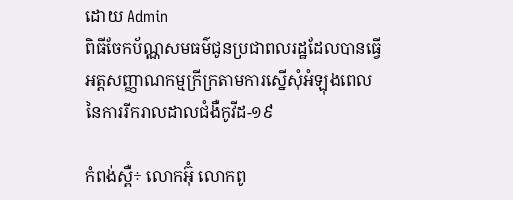ដោយ Admin
ពិធីចែកប័ណ្ណសមធម៌ជូនប្រជាពលរដ្ឋដែលបានធ្វើអត្តសញ្ញាណកម្មក្រីក្រតាមការស្នើសុំអំឡុងពេលនៃការរីករាលដាលជំងឺកូវីដ-១៩

កំពង់ស្ពឺ÷ លោកអ៊ុំ លោកពូ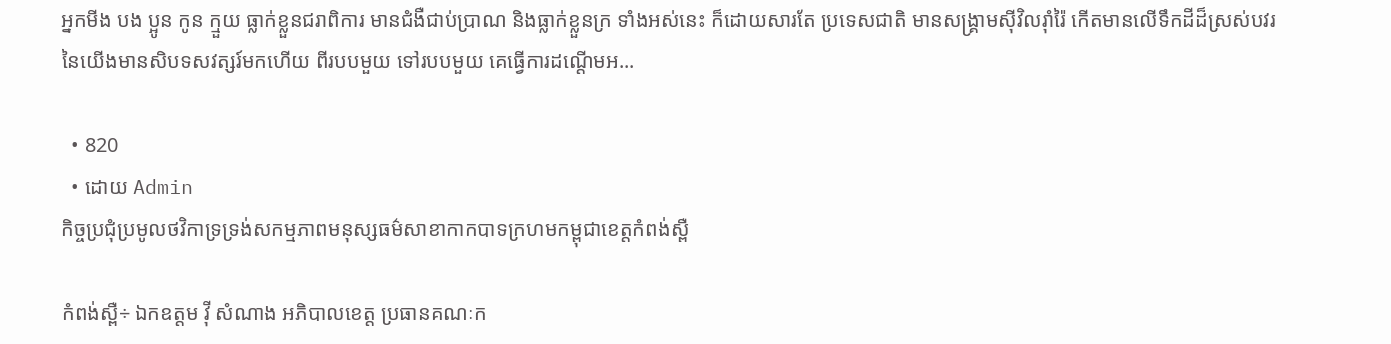អ្នកមីង បង ប្អូន កូន ក្មួយ ធ្លាក់ខ្លួនជរាពិការ មានជំងឺជាប់ប្រាណ និងធ្លាក់ខ្លួនក្រ ទាំងអស់នេះ ក៏ដោយសារតែ ប្រទេសជាតិ មានសង្គ្រាមស៊ីវិលរ៉ាំរ៉ៃ កើតមានលើទឹកដីដ៏ស្រស់បវរនៃយើងមានសិបទសវត្សរ៍មកហើយ ពីរបបមួយ ទៅរបបមួយ គេធ្វើការដណ្ដើមអ...

  • 820
  • ដោយ Admin
កិច្ចប្រជុំប្រមូលថវិកាទ្រទ្រង់សកម្មភាពមនុស្សធម៌សាខាកាកបាទក្រហមកម្ពុជាខេត្តកំពង់ស្ពឺ

កំពង់ស្ពឺ÷ ឯកឧត្តម វ៉ី សំណាង អភិបាលខេត្ត ប្រធានគណៈក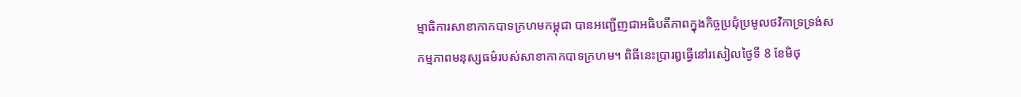ម្មាធិការសាខាកាកបាទក្រហមកម្ពុជា បានអញ្ជើញជាអធិបតីភាពក្នុងកិច្ចប្រជុំប្រមូលថវិកាទ្រទ្រង់សកម្មភាពមនុស្សធម៌របស់សាខាកាកបាទក្រហម។ ពិធីនេះប្រារឰធ្វើនៅរសៀលថ្ងៃទី 8 ខែមិថុ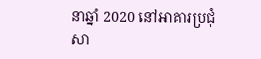នាឆ្នាំ 2020 នៅអាគារប្រជុំសា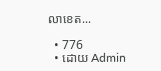លាខេត...

  • 776
  • ដោយ Admin